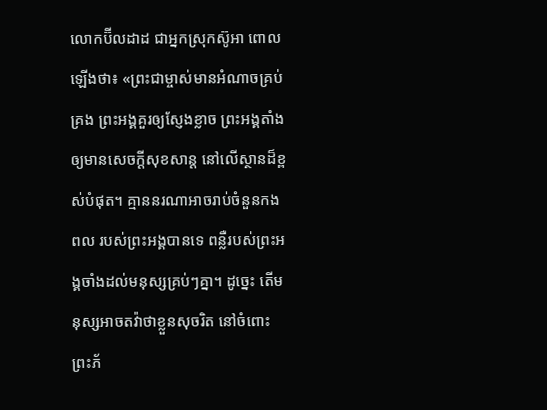លោកប៊ីលដាដ ជាអ្នកស្រុកស៊ូអា ពោលឡើងថា៖ «ព្រះជាម្ចាស់មានអំណាចគ្រប់គ្រង ព្រះអង្គគួរឲ្យស្ញែងខ្លាច ព្រះអង្គតាំងឲ្យមានសេចក្ដីសុខសាន្ត នៅលើស្ថានដ៏ខ្ពស់បំផុត។ គ្មាននរណាអាចរាប់ចំនួនកងពល របស់ព្រះអង្គបានទេ ពន្លឺរបស់ព្រះអង្គចាំងដល់មនុស្សគ្រប់ៗគ្នា។ ដូច្នេះ តើមនុស្សអាចតវ៉ាថាខ្លួនសុចរិត នៅចំពោះព្រះភ័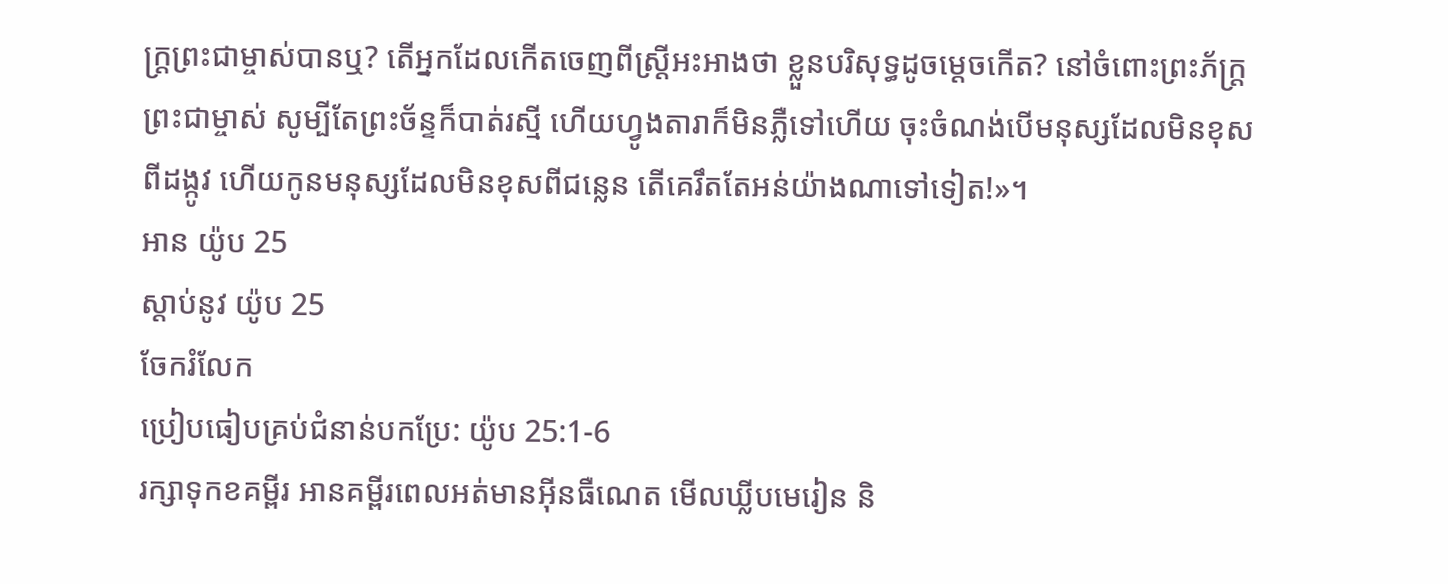ក្ត្រព្រះជាម្ចាស់បានឬ? តើអ្នកដែលកើតចេញពីស្ត្រីអះអាងថា ខ្លួនបរិសុទ្ធដូចម្ដេចកើត? នៅចំពោះព្រះភ័ក្ត្រព្រះជាម្ចាស់ សូម្បីតែព្រះច័ន្ទក៏បាត់រស្មី ហើយហ្វូងតារាក៏មិនភ្លឺទៅហើយ ចុះចំណង់បើមនុស្សដែលមិនខុសពីដង្កូវ ហើយកូនមនុស្សដែលមិនខុសពីជន្លេន តើគេរឹតតែអន់យ៉ាងណាទៅទៀត!»។
អាន យ៉ូប 25
ស្ដាប់នូវ យ៉ូប 25
ចែករំលែក
ប្រៀបធៀបគ្រប់ជំនាន់បកប្រែ: យ៉ូប 25:1-6
រក្សាទុកខគម្ពីរ អានគម្ពីរពេលអត់មានអ៊ីនធឺណេត មើលឃ្លីបមេរៀន និ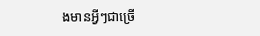ងមានអ្វីៗជាច្រើ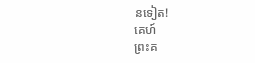នទៀត!
គេហ៍
ព្រះគ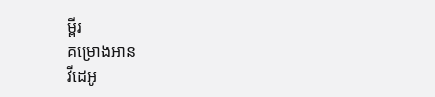ម្ពីរ
គម្រោងអាន
វីដេអូ